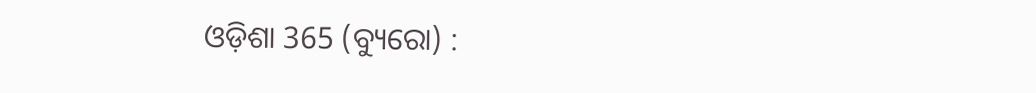ଓଡ଼ିଶା 365 (ବ୍ୟୁରୋ) :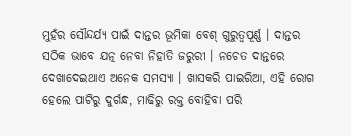ମୁହଁର ସୌନ୍ଦର୍ଯ୍ୟ ପାଇଁ ଦାନ୍ତର ଭୂମିକା ବେଶ୍ ଗୁରୁତ୍ୱପୂର୍ଣ୍ଣ । ଦାନ୍ତର ସଠିକ ଭାବେ ଯତ୍ନ ନେବା ନିହାତି ଜରୁରୀ । ନଚେତ ଦାନ୍ତରେ ଦେଖାଦେଇଥାଏ ଅନେକ ସମସ୍ୟା । ଖାସକରି ପାଇରିଆ, ଏହି ରୋଗ ହେଲେ ପାଟିରୁ ଦୁର୍ଗନ୍ଧ, ମାଢିରୁ ରକ୍ତ ବୋହିବା ପରି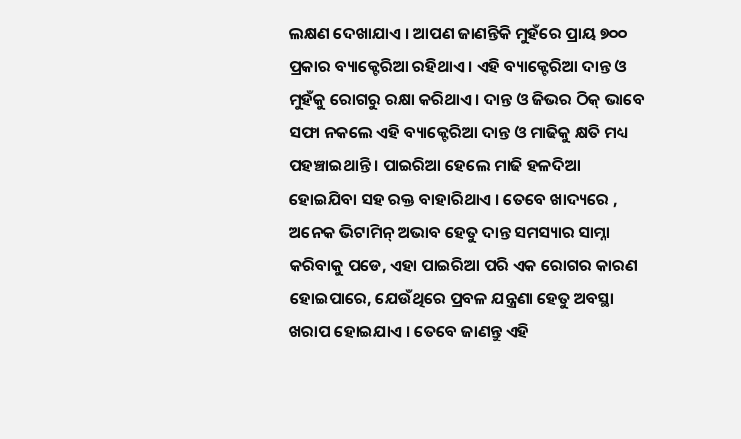ଲକ୍ଷଣ ଦେଖାଯାଏ । ଆପଣ ଜାଣନ୍ତିକି ମୁହଁରେ ପ୍ରାୟ ୭୦୦ ପ୍ରକାର ବ୍ୟାକ୍ଟେରିଆ ରହିଥାଏ । ଏହି ବ୍ୟାକ୍ଟେରିଆ ଦାନ୍ତ ଓ ମୁହଁକୁ ରୋଗରୁ ରକ୍ଷା କରିଥାଏ । ଦାନ୍ତ ଓ ଜିଭର ଠିକ୍ ଭାବେ ସଫା ନକଲେ ଏହି ବ୍ୟାକ୍ଟେରିଆ ଦାନ୍ତ ଓ ମାଢିକୁ କ୍ଷତି ମଧ୍ୟ ପହଞ୍ଚାଇଥାନ୍ତି । ପାଇରିଆ ହେଲେ ମାଢି ହଳଦିଆ ହୋଇଯିବା ସହ ରକ୍ତ ବାହାରିଥାଏ । ତେବେ ଖାଦ୍ୟରେ , ଅନେକ ଭିଟାମିନ୍ ଅଭାବ ହେତୁ ଦାନ୍ତ ସମସ୍ୟାର ସାମ୍ନା କରିବାକୁ ପଡେ, ଏହା ପାଇରିଆ ପରି ଏକ ରୋଗର କାରଣ ହୋଇପାରେ, ଯେଉଁଥିରେ ପ୍ରବଳ ଯନ୍ତ୍ରଣା ହେତୁ ଅବସ୍ଥା ଖରାପ ହୋଇଯାଏ । ତେବେ ଜାଣନ୍ତୁ ଏହି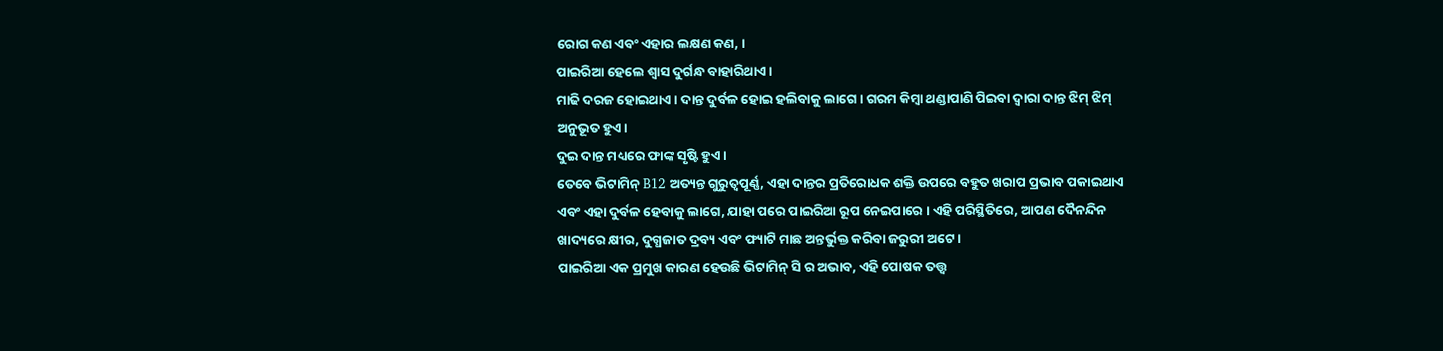ରୋଗ କଣ ଏବଂ ଏହାର ଲକ୍ଷଣ କଣ, ।
ପାଇରିଆ ହେଲେ ଶ୍ୱାସ ଦୁର୍ଗନ୍ଧ ବାହାରିଥାଏ ।
ମାଢି ଦରଜ ହୋଇଥାଏ । ଦାନ୍ତ ଦୁର୍ବଳ ହୋଇ ହଲିବାକୁ ଲାଗେ। ଗରମ କିମ୍ୱା ଥଣ୍ଡାପାଣି ପିଇବା ଦ୍ୱାରା ଦାନ୍ତ ଝିମ୍ ଝିମ୍ ଅନୁଭୂତ ହୁଏ।
ଦୁଇ ଦାନ୍ତ ମଧ୍ୟରେ ଫାଙ୍କ ସୃଷ୍ଟି ହୁଏ ।
ତେବେ ଭିଟାମିନ୍ B12 ଅତ୍ୟନ୍ତ ଗୁରୁତ୍ୱପୂର୍ଣ୍ଣ, ଏହା ଦାନ୍ତର ପ୍ରତିରୋଧକ ଶକ୍ତି ଉପରେ ବହୁତ ଖରାପ ପ୍ରଭାବ ପକାଇଥାଏ ଏବଂ ଏହା ଦୁର୍ବଳ ହେବାକୁ ଲାଗେ, ଯାହା ପରେ ପାଇରିଆ ରୂପ ନେଇପାରେ । ଏହି ପରିସ୍ଥିତିରେ, ଆପଣ ଦୈନନ୍ଦିନ ଖାଦ୍ୟରେ କ୍ଷୀର, ଦୁଗ୍ଧଜାତ ଦ୍ରବ୍ୟ ଏବଂ ଫ୍ୟାଟି ମାଛ ଅନ୍ତର୍ଭୁକ୍ତ କରିବା ଜରୁରୀ ଅଟେ ।
ପାଇରିଆ ଏକ ପ୍ରମୁଖ କାରଣ ହେଉଛି ଭିଟାମିନ୍ ସି ର ଅଭାବ, ଏହି ପୋଷକ ତତ୍ତ୍ୱ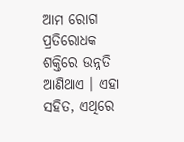ଆମ ରୋଗ ପ୍ରତିରୋଧକ ଶକ୍ତିରେ ଉନ୍ନତି ଆଣିଥାଏ । ଏହା ସହିତ, ଏଥିରେ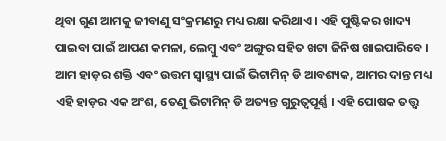ଥିବା ଗୁଣ ଆମକୁ ଜୀବାଣୁ ସଂକ୍ରମଣରୁ ମଧ୍ୟ ରକ୍ଷା କରିଥାଏ । ଏହି ପୁଷ୍ଟିକର ଖାଦ୍ୟ ପାଇବା ପାଇଁ ଆପଣ କମଳା, ଲେମ୍ବୁ ଏବଂ ଅଙ୍ଗୁର ସହିତ ଖଟା ଜିନିଷ ଖାଇପାରିବେ ।
ଆମ ହାଡ଼ର ଶକ୍ତି ଏବଂ ଉତ୍ତମ ସ୍ୱାସ୍ଥ୍ୟ ପାଇଁ ଭିଟାମିନ୍ ଡି ଆବଶ୍ୟକ, ଆମର ଦାନ୍ତ ମଧ୍ୟ ଏହି ହାଡ଼ର ଏକ ଅଂଶ, ତେଣୁ ଭିଟାମିନ୍ ଡି ଅତ୍ୟନ୍ତ ଗୁରୁତ୍ୱପୂର୍ଣ୍ଣ । ଏହି ପୋଷକ ତତ୍ତ୍ୱ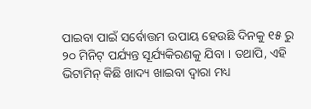ପାଇବା ପାଇଁ ସର୍ବୋତ୍ତମ ଉପାୟ ହେଉଛି ଦିନକୁ ୧୫ ରୁ ୨୦ ମିନିଟ୍ ପର୍ଯ୍ୟନ୍ତ ସୂର୍ଯ୍ୟକିରଣକୁ ଯିବା । ତଥାପି, ଏହି ଭିଟାମିନ୍ କିଛି ଖାଦ୍ୟ ଖାଇବା ଦ୍ୱାରା ମଧ୍ୟ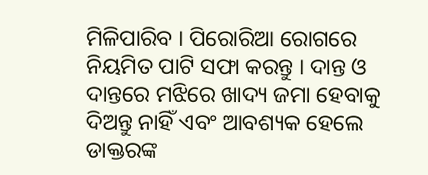ମିଳିପାରିବ । ପିରୋରିଆ ରୋଗରେ ନିୟମିତ ପାଟି ସଫା କରନ୍ତୁ । ଦାନ୍ତ ଓ ଦାନ୍ତରେ ମଝିରେ ଖାଦ୍ୟ ଜମା ହେବାକୁ ଦିଅନ୍ତୁ ନାହିଁ ଏବଂ ଆବଶ୍ୟକ ହେଲେ ଡାକ୍ତରଙ୍କ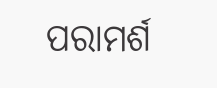ପରାମର୍ଶ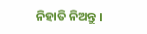ନିହାତି ନିଅନ୍ତୁ ।